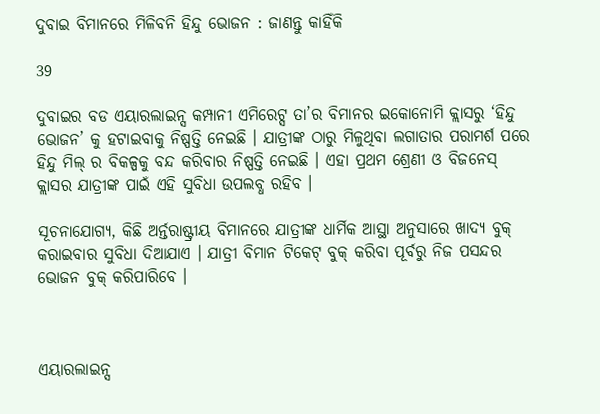ଦୁବାଇ ବିମାନରେ ମିଳିବନି ହିନ୍ଦୁ ଭୋଜନ : ଜାଣନ୍ତୁ କାହିଁକି

39

ଦୁବାଇର ବଡ ଏୟାରଲାଇନ୍ସ କମ୍ପାନୀ ଏମିରେଟ୍ସ ତା’ର ବିମାନର ଇକୋନୋମି କ୍ଲାସରୁ ‘ହିନ୍ଦୁ ଭୋଜନ’ କୁ ହଟାଇବାକୁ ନିଷ୍ପତ୍ତି ନେଇଛି । ଯାତ୍ରୀଙ୍କ ଠାରୁ ମିଳୁଥିବା ଲଗାତାର ପରାମର୍ଶ ପରେ ହିନ୍ଦୁ ମିଲ୍ ର ବିକଳ୍ପକୁ ବନ୍ଦ କରିବାର ନିଷ୍ପତ୍ତି ନେଇଛି । ଏହା ପ୍ରଥମ ଶ୍ରେଣୀ ଓ ବିଜନେସ୍ କ୍ଲାସର ଯାତ୍ରୀଙ୍କ ପାଇଁ ଏହି ସୁବିଧା ଉପଲବ୍ଧ ରହିବ ।

ସୂଚନାଯୋଗ୍ୟ, କିଛି ଅର୍ନ୍ତରାଷ୍ଟ୍ରୀୟ ବିମାନରେ ଯାତ୍ରୀଙ୍କ ଧାର୍ମିକ ଆସ୍ଥା ଅନୁସାରେ ଖାଦ୍ୟ ବୁକ୍ କରାଇବାର ସୁବିଧା ଦିଆଯାଏ । ଯାତ୍ରୀ ବିମାନ ଟିକେଟ୍ ବୁକ୍ କରିବା ପୂର୍ବରୁ ନିଜ ପସନ୍ଦର ଭୋଜନ ବୁକ୍ କରିପାରିବେ ।



ଏୟାରଲାଇନ୍ସ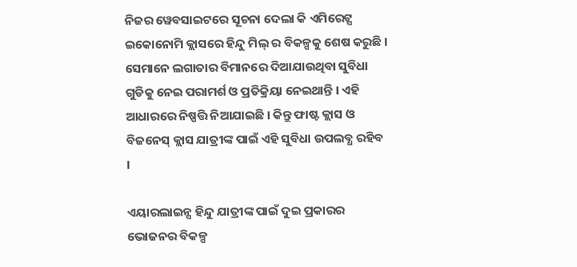ନିଜର ୱେବସାଇଟରେ ସୂଚନା ଦେଲା କି ଏମିରେଟ୍ସ ଇକୋନୋମି କ୍ଲାସରେ ହିନ୍ଦୁ ମିଲ୍ ର ବିକଳ୍ପକୁ ଶେଷ କରୁଛି । ସେମାନେ ଲଗାତାର ବିମାନରେ ଦିଆଯାଉଥିବା ସୁବିଧା ଗୁଡିକୁ ନେଇ ପରାମର୍ଶ ଓ ପ୍ରତିକ୍ରିୟା ନେଇଥାନ୍ତି । ଏହି ଆଧାରରେ ନିଷ୍ପତ୍ତି ନିଆଯାଇଛି । କିନ୍ତୁ ଫାଷ୍ଟ କ୍ଲାସ ଓ ବିଜନେସ୍ କ୍ଲାସ ଯାତ୍ରୀଙ୍କ ପାଇଁ ଏହି ସୁବିଧା ଉପଲବ୍ଧ ରହିବ ।

ଏୟାରଲାଇନ୍ସ ହିନ୍ଦୁ ଯାତ୍ରୀଙ୍କ ପାଇଁ ଦୁଇ ପ୍ରକାରର ଭୋଜନର ବିକଳ୍ପ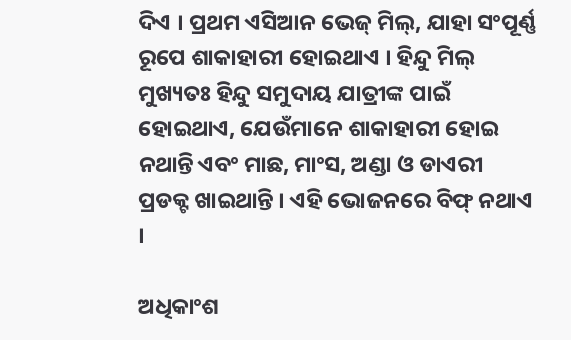ଦିଏ । ପ୍ରଥମ ଏସିଆନ ଭେଜ୍ ମିଲ୍, ଯାହା ସଂପୂର୍ଣ୍ଣ ରୂପେ ଶାକାହାରୀ ହୋଇଥାଏ । ହିନ୍ଦୁ ମିଲ୍ ମୁଖ୍ୟତଃ ହିନ୍ଦୁ ସମୁଦାୟ ଯାତ୍ରୀଙ୍କ ପାଇଁ ହୋଇଥାଏ, ଯେଉଁମାନେ ଶାକାହାରୀ ହୋଇ ନଥାନ୍ତି ଏବଂ ମାଛ, ମାଂସ, ଅଣ୍ଡା ଓ ଡାଏରୀ ପ୍ରଡକ୍ଟ ଖାଇଥାନ୍ତି । ଏହି ଭୋଜନରେ ବିଫ୍ ନଥାଏ ।

ଅଧିକାଂଶ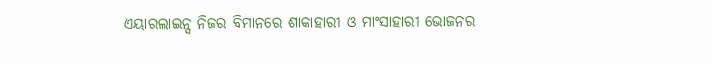ଏୟାରଲାଇନ୍ସ ନିଜର ବିମାନରେ ଶାକାହାରୀ ଓ ମାଂସାହାରୀ ଭୋଜନର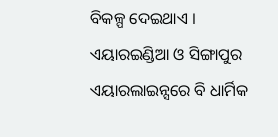ବିକଳ୍ପ ଦେଇଥାଏ । ଏୟାରଇଣ୍ଡିଆ ଓ ସିଙ୍ଗାପୁର ଏୟାରଲାଇନ୍ସରେ ବି ଧାର୍ମିକ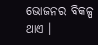ଭୋଜନର ବିକଳ୍ପ ଥାଏ ।